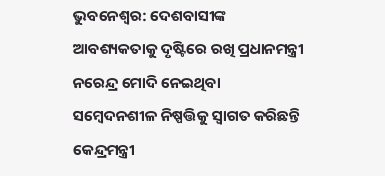ଭୁବନେଶ୍ବର: ଦେଶବାସୀଙ୍କ ଆବଶ୍ୟକତାକୁ ଦୃଷ୍ଟିରେ ରଖି ପ୍ରଧାନମନ୍ତ୍ରୀ ନରେନ୍ଦ୍ର ମୋଦି ନେଇଥିବା ସମ୍ବେଦନଶୀଳ ନିଷ୍ପତ୍ତିକୁ ସ୍ୱାଗତ କରିଛନ୍ତି କେନ୍ଦ୍ରମନ୍ତ୍ରୀ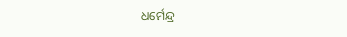ଧର୍ମେନ୍ଦ୍ର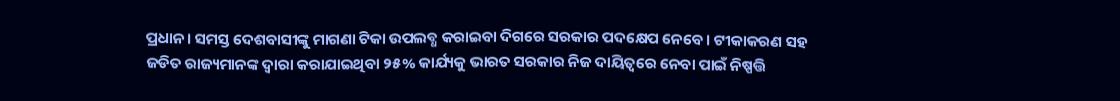ପ୍ରଧାନ । ସମସ୍ତ ଦେଶବାସୀଙ୍କୁ ମାଗଣା ଟିକା ଉପଲବ୍ଧ କରାଇବା ଦିଗରେ ସରକାର ପଦକ୍ଷେପ ନେବେ । ଟୀକାକରଣ ସହ ଜଡିତ ରାଜ୍ୟମାନଙ୍କ ଦ୍ୱାରା କରାଯାଇଥିବା ୨୫% କାର୍ଯ୍ୟକୁ ଭାରତ ସରକାର ନିଜ ଦାୟିତ୍ୱରେ ନେବା ପାଇଁ ନିଷ୍ପତ୍ତି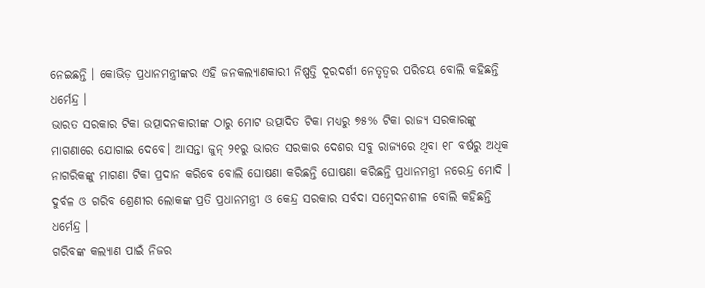ନେଇଛନ୍ତି । କୋଭିଡ଼ ପ୍ରଧାନମନ୍ତ୍ରୀଙ୍କର ଏହି ଜନକଲ୍ୟାଣକାରୀ ନିଷ୍ପତ୍ତି ଦୂରଦର୍ଶୀ ନେତୃତ୍ୱର ପରିଚୟ ବୋଲି କହିଛନ୍ତି ଧର୍ମେନ୍ଦ୍ର ।
ଭାରତ ସରକାର ଟିକା ଉତ୍ପାଦନକାରୀଙ୍କ ଠାରୁ ମୋଟ ଉତ୍ପାଦିତ ଟିକା ମଧ୍ୟରୁ ୭୫% ଟିକା ରାଜ୍ୟ ସରକାରଙ୍କୁ ମାଗଣାରେ ଯୋଗାଇ ଦେବେ। ଆସନ୍ତା ଜୁନ୍ ୨୧ରୁ ଭାରତ ସରକାର ଦେଶର ସବୁ ରାଜ୍ୟରେ ଥିବା ୧୮ ବର୍ଷରୁ ଅଧିକ ନାଗରିକଙ୍କୁ ମାଗଣା ଟିକା ପ୍ରଦାନ କରିବେ ବୋଲି ଘୋଷଣା କରିଛନ୍ତି ଘୋଷଣା କରିଛନ୍ତି ପ୍ରଧାନମନ୍ତ୍ରୀ ନରେନ୍ଦ୍ର ମୋଦି । ଦୁର୍ବଳ ଓ ଗରିବ ଶ୍ରେଣୀର ଲୋକଙ୍କ ପ୍ରତି ପ୍ରଧାନମନ୍ତ୍ରୀ ଓ କେନ୍ଦ୍ର ସରକାର ସର୍ବଦା ସମ୍ବେଦନଶୀଳ ବୋଲି କହିଛନ୍ତି ଧର୍ମେନ୍ଦ୍ର ।
ଗରିବଙ୍କ କଲ୍ୟାଣ ପାଇଁ ନିଜର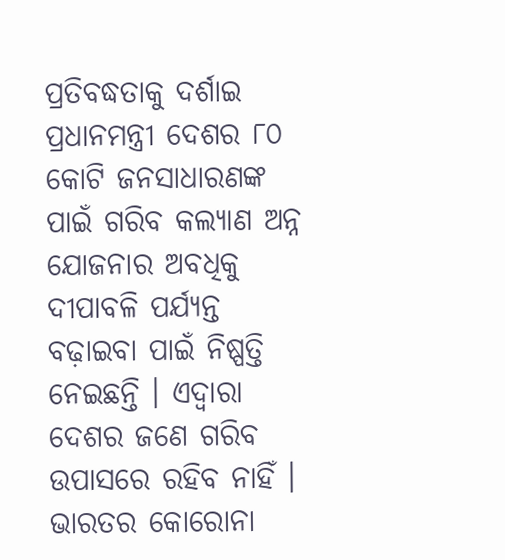ପ୍ରତିବଦ୍ଧତାକୁ ଦର୍ଶାଇ ପ୍ରଧାନମନ୍ତ୍ରୀ ଦେଶର ୮୦ କୋଟି ଜନସାଧାରଣଙ୍କ ପାଇଁ ଗରିବ କଲ୍ୟାଣ ଅନ୍ନ ଯୋଜନାର ଅବଧିକୁ ଦୀପାବଳି ପର୍ଯ୍ୟନ୍ତ ବଢ଼ାଇବା ପାଇଁ ନିଷ୍ପତ୍ତି ନେଇଛନ୍ତି । ଏଦ୍ୱାରା ଦେଶର ଜଣେ ଗରିବ ଉପାସରେ ରହିବ ନାହିଁ । ଭାରତର କୋରୋନା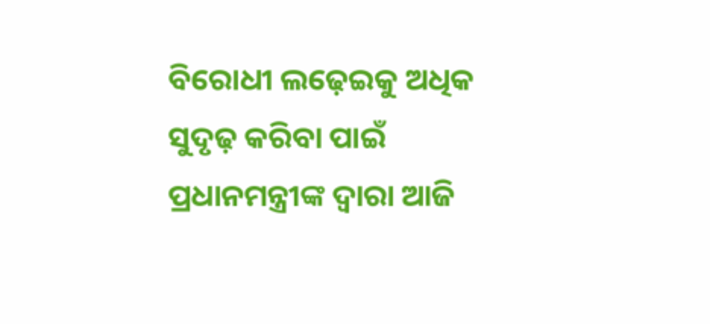ବିରୋଧୀ ଲଢ଼େଇକୁ ଅଧିକ ସୁଦୃଢ଼ କରିବା ପାଇଁ ପ୍ରଧାନମନ୍ତ୍ରୀଙ୍କ ଦ୍ୱାରା ଆଜି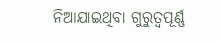ନିଆଯାଇଥିବା ଗୁରୁତ୍ୱପୂର୍ଣ୍ଣ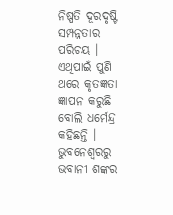ନିଷ୍ପତି ଦୂରଦୃଷ୍ଟି ସମ୍ପନ୍ନତାର ପରିଚୟ । ଏଥିପାଇଁ ପୁଣି ଥରେ କୃତଜ୍ଞତା ଜ୍ଞାପନ କରୁଛି ବୋଲି ଧର୍ମେନ୍ଦ୍ର କହିଛନ୍ତି ।
ଭୁବନେଶ୍ବରରୁ ଭବାନୀ ଶଙ୍କର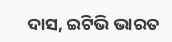ଦାସ, ଇଟିଭି ଭାରତ